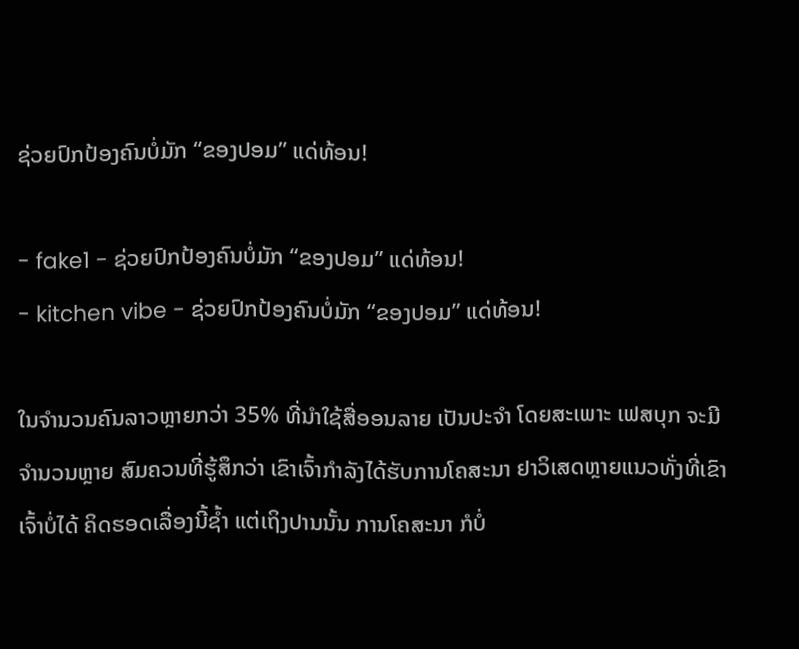ຊ່ວຍປົກປ້ອງຄົນບໍ່ມັກ “ຂອງປອມ” ແດ່ທ້ອນ!

- fake1 - ຊ່ວຍປົກປ້ອງຄົນບໍ່ມັກ “ຂອງປອມ” ແດ່ທ້ອນ!
- kitchen vibe - ຊ່ວຍປົກປ້ອງຄົນບໍ່ມັກ “ຂອງປອມ” ແດ່ທ້ອນ!

ໃນຈຳນວນຄົນລາວຫຼາຍກວ່າ 35% ທີ່ນຳໃຊ້ສື່ອອນລາຍ ເປັນປະຈຳ ໂດຍສະເພາະ ເຟສບຸກ ຈະມີຈຳນວນຫຼາຍ ສົມຄວນທີ່ຮູ້ສຶກວ່າ ເຂົາເຈົ້າກຳລັງໄດ້ຮັບການໂຄສະນາ ຢາວິເສດຫຼາຍແນວທັ່ງທີ່ເຂົາເຈົ້າບໍ່ໄດ້ ຄິດຮອດເລື່ອງນີ້ຊໍ້າ ແຕ່ເຖິງປານນັ້ນ ການໂຄສະນາ ກໍບໍ່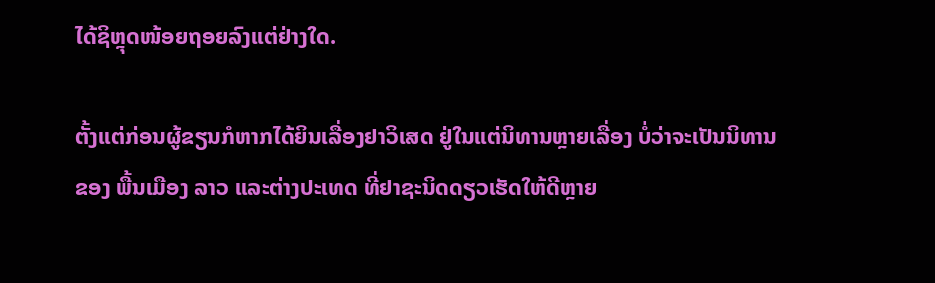ໄດ້ຊິຫຼຸດໜ້ອຍຖອຍລົງແຕ່ຢ່າງໃດ.

ຕັ້ງແຕ່ກ່ອນຜູ້ຂຽນກໍຫາກໄດ້ຍິນເລື່ອງຢາວິເສດ ຢູ່ໃນແຕ່ນິທານຫຼາຍເລື່ອງ ບໍ່ວ່າຈະເປັນນິທານຂອງ ພື້ນເມືອງ ລາວ ແລະຕ່າງປະເທດ ທີ່ຢາຊະນິດດຽວເຮັດໃຫ້ດີຫຼາຍ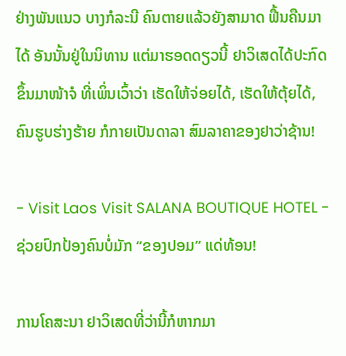ຢ່າງພັນແນວ ບາງກໍລະນີ ຄົນຕາຍແລ້ວຍັງສາມາດ ຟື້ນຄືນມາໄດ້ ອັນນັ້ນຢູ່ໃນນິທານ ແຕ່ມາຮອດດຽວນີ້ ຢາວິເສດໄດ້ປະກົດຂຶ້ນມາໜ້າຈໍ ທີ່ເພິ່ນເວົ້າວ່າ ເຮັດໃຫ້ຈ່ອຍໄດ້, ເຮັດໃຫ້ຕຸ້ຍໄດ້, ຄົນຮູບຮ່າງຮ້າຍ ກໍກາຍເປັນດາລາ ສົມລາຄາຂອງຢາວ່າຊ້ານ!

- Visit Laos Visit SALANA BOUTIQUE HOTEL - ຊ່ວຍປົກປ້ອງຄົນບໍ່ມັກ “ຂອງປອມ” ແດ່ທ້ອນ!

ການໂຄສະນາ ຢາວິເສດທີ່ວ່ານີ້ກໍຫາກມາ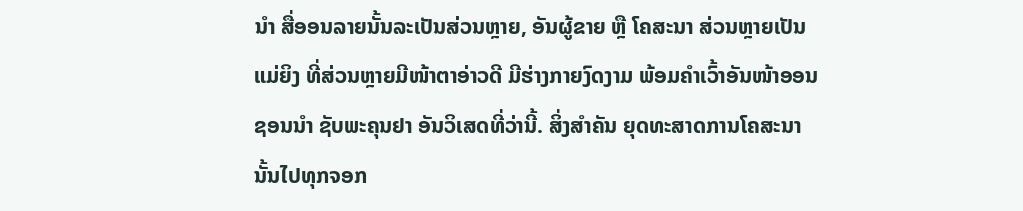ນຳ ສື່ອອນລາຍນັ້ນລະເປັນສ່ວນຫຼາຍ, ອັນຜູ້ຂາຍ ຫຼື ໂຄສະນາ ສ່ວນຫຼາຍເປັນແມ່ຍິງ ທີ່ສ່ວນຫຼາຍມີໜ້າຕາອ່າວດີ ມີຮ່າງກາຍງົດງາມ ພ້ອມຄຳເວົ້າອັນໜ້າອອນຊອນນຳ ຊັບພະຄຸນຢາ ອັນວິເສດທີ່ວ່ານີ້. ສິ່ງສຳຄັນ ຍຸດທະສາດການໂຄສະນາ ນັ້ນໄປທຸກຈອກ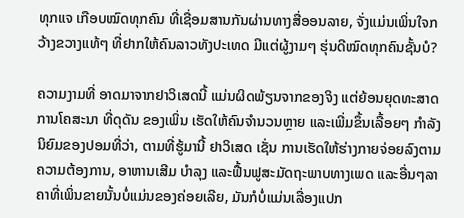ທຸກແຈ ເກືອບໝົດທຸກຄົນ ທີ່ເຊື່ອມສານກັນຜ່ານທາງສື່ອອນລາຍ, ຈັ່ງແມ່ນເພິ່ນໃຈກວ້າງຂວາງແທ້ໆ ທີ່ຢາກໃຫ້ຄົນລາວທັງປະເທດ ມີແຕ່ຜູ້ງາມໆ ຮຸ່ນດີໝົດທຸກຄົນຊັ້ນບໍ?

ຄວາມງາມທີ່ ອາດມາຈາກຢາວິເສດນີ້ ແມ່ນຜິດພ້ຽນຈາກຂອງຈິງ ແຕ່ຍ້ອນຍຸດທະສາດການໂຄສະນາ ທີ່ດຸດັນ ຂອງເພິ່ນ ເຮັດໃຫ້ຄົນຈຳນວນຫຼາຍ ແລະເພີ່ມຂຶ້ນເລື້ອຍໆ ກຳລັງນິຍົມຂອງປອມທີ່ວ່າ, ຕາມທີ່ຮູ້ມານີ້ ຢາວິເສດ ເຊັ່ນ ການເຮັດໃຫ້ຮ່າງກາຍຈ່ອຍລົງຕາມຄວາມຕ້ອງການ, ອາຫານເສີມ ບຳລຸງ ແລະຟື້ນຟູສະມັດຖະພາບທາງເພດ ແລະອື່ນໆລາຄາທີ່ເພິ່ນຂາຍນັ້ນບໍ່ແມ່ນຂອງຄ່ອຍເລີຍ, ມັນກໍບໍ່ແມ່ນເລື່ອງແປກ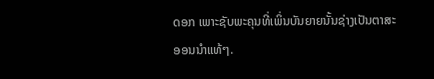ດອກ ເພາະຊັບພະຄຸນທີ່ເພິ່ນບັນຍາຍນັ້ນຊ່າງເປັນຕາສະອອນນຳແທ້ໆ.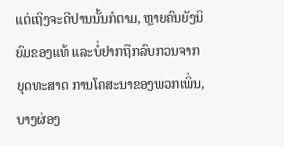ແຕ່ເຖິງຈະດີປານນັ້ນກໍຕາມ, ຫຼາຍຄົນຍັງນິຍົມຂອງແທ້ ແລະບໍ່ຢາກຖືກລົບກວນຈາກຍຸດທະສາດ ການໂຄສະນາຂອງພວກເພິ່ນ, ບາງຜ່ອງ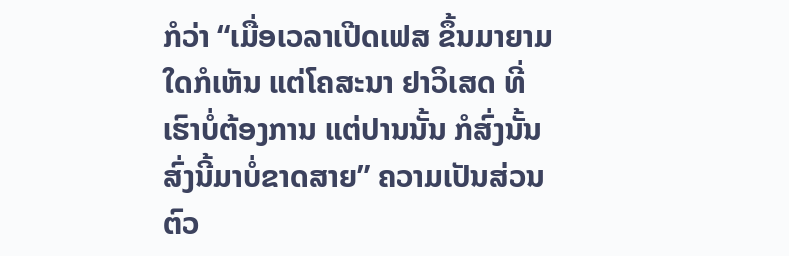ກໍວ່າ “ເມື່ອເວລາເປີດເຟສ ຂຶ້ນມາຍາມໃດກໍເຫັນ ແຕ່ໂຄສະນາ ຢາວິເສດ ທີ່ເຮົາບໍ່ຕ້ອງການ ແຕ່ປານນັ້ນ ກໍສົ່ງນັ້ນສົ່ງນີ້ມາບໍ່ຂາດສາຍ” ຄວາມເປັນສ່ວນຕົວ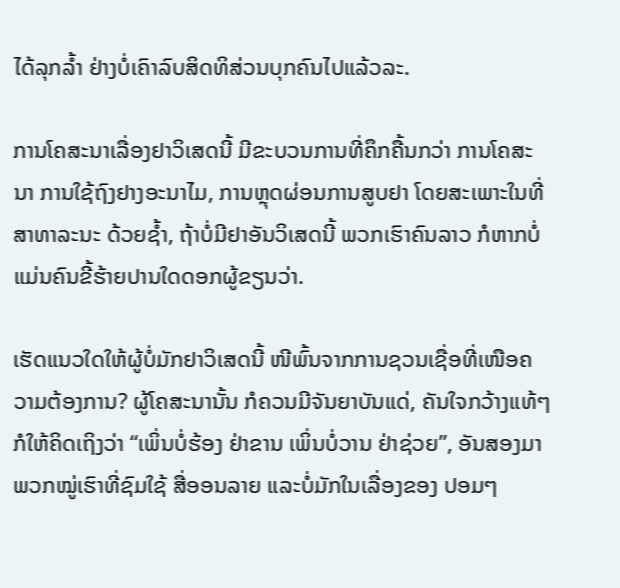ໄດ້ລຸກລໍ້າ ຢ່າງບໍ່ເຄົາລົບສິດທິສ່ວນບຸກຄົນໄປແລ້ວລະ.

ການໂຄສະນາເລື່ອງຢາວິເສດນີ້ ມີຂະບວນການທີ່ຄຶກຄື້ນກວ່າ ການໂຄສະນາ ການໃຊ້ຖົງຢາງອະນາໄມ, ການຫຼຸດຜ່ອນການສູບຢາ ໂດຍສະເພາະໃນທີ່ສາທາລະນະ ດ້ວຍຊໍ້າ, ຖ້າບໍ່ມີຢາອັນວິເສດນີ້ ພວກເຮົາຄົນລາວ ກໍຫາກບໍ່ແມ່ນຄົນຂີ້ຮ້າຍປານໃດດອກຜູ້ຂຽນວ່າ.

ເຮັດແນວໃດໃຫ້ຜູ້ບໍ່ມັກຢາວິເສດນີ້ ໜີພົ້ນຈາກການຊວນເຊື່ອທີ່ເໜືອຄວາມຕ້ອງການ? ຜູ້ໂຄສະນານັ້ນ ກໍຄວນມີຈັນຍາບັນແດ່, ຄັນໃຈກວ້າງແທ້ໆ ກໍໃຫ້ຄິດເຖິງວ່າ “ເພິ່ນບໍ່ຮ້ອງ ຢ່າຂານ ເພິ່ນບໍ່ວານ ຢ່າຊ່ວຍ”, ອັນສອງມາ ພວກໝູ່ເຮົາທີ່ຊົມໃຊ້ ສື່ອອນລາຍ ແລະບໍ່ມັກໃນເລື່ອງຂອງ ປອມໆ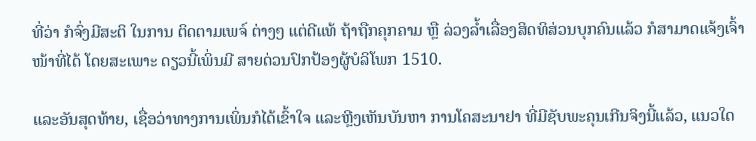ທີ່ວ່າ ກໍຈົ່ງມີສະຕິ ໃນການ ຕິດຕາມເພຈ໌ ຕ່າງໆ ແຕ່ດີແທ້ ຖ້າຖືກຄຸກຄາມ ຫຼື ລ່ວງລໍ້າເລື່ອງສິດທິສ່ວນບຸກຄົນແລ້ວ ກໍສາມາດແຈ້ງເຈົ້າໜ້າທີ່ໄດ້ ໂດຍສະເພາະ ດຽວນີ້ເພິ່ນມີ ສາຍດ່ວນປົກປ້ອງຜູ້ບໍລິໂພກ 1510.

ແລະອັນສຸດທ້າຍ, ເຊື່ອວ່າທາງການເພິ່ນກໍໄດ້ເຂົ້າໃຈ ແລະຫຼີງເຫັນບັນຫາ ການໂຄສະນາຢາ ທີ່ມີຊັບພະຄຸນເກີນຈິງນີ້ແລ້ວ, ແນວໃດ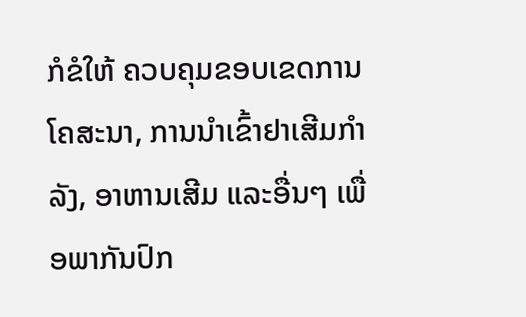ກໍຂໍໃຫ້ ຄວບຄຸມຂອບເຂດການໂຄສະນາ, ການນຳເຂົ້າຢາເສີມກຳລັງ, ອາຫານເສີມ ແລະອື່ນໆ ເພື່ອພາກັນປົກ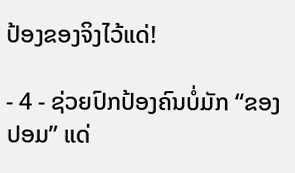ປ້ອງຂອງຈິງໄວ້ແດ່!

- 4 - ຊ່ວຍປົກປ້ອງຄົນບໍ່ມັກ “ຂອງປອມ” ແດ່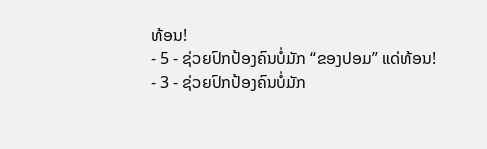ທ້ອນ!
- 5 - ຊ່ວຍປົກປ້ອງຄົນບໍ່ມັກ “ຂອງປອມ” ແດ່ທ້ອນ!
- 3 - ຊ່ວຍປົກປ້ອງຄົນບໍ່ມັກ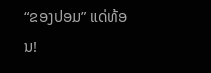“ຂອງປອມ” ແດ່ທ້ອນ!